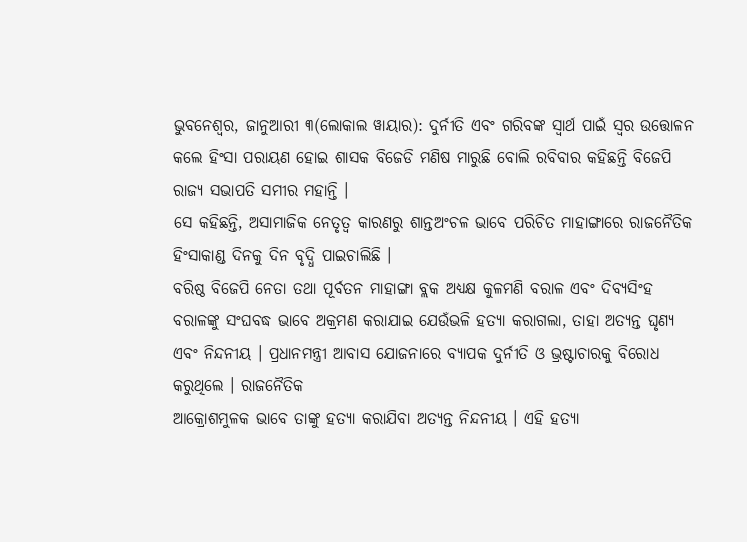ଭୁବନେଶ୍ୱର, ଜାନୁଆରୀ ୩(ଲୋକାଲ ୱାୟାର): ଦୁର୍ନୀତି ଏବଂ ଗରିବଙ୍କ ସ୍ୱାର୍ଥ ପାଇଁ ସ୍ୱର ଉତ୍ତୋଳନ କଲେ ହିଂସା ପରାୟଣ ହୋଇ ଶାସକ ବିଜେଡି ମଣିଷ ମାରୁଛି ବୋଲି ରବିବାର କହିଛନ୍ତି ବିଜେପି ରାଜ୍ୟ ସଭାପତି ସମୀର ମହାନ୍ତି ।
ସେ କହିଛନ୍ତି, ଅସାମାଜିକ ନେତୃତ୍ୱ କାରଣରୁ ଶାନ୍ତଅଂଚଳ ଭାବେ ପରିଚିତ ମାହାଙ୍ଗାରେ ରାଜନୈତିକ ହିଂସାକାଣ୍ଡ ଦିନକୁ ଦିନ ବୃଦ୍ଧି ପାଇଚାଲିଛି ।
ବରିଷ୍ଠ ବିଜେପି ନେତା ତଥା ପୂର୍ବତନ ମାହାଙ୍ଗା ବ୍ଲକ ଅଧ୍ୟକ୍ଷ କୁଳମଣି ବରାଳ ଏବଂ ଦିବ୍ୟସିଂହ ବରାଳଙ୍କୁ ସଂଘବଦ୍ଧ ଭାବେ ଅକ୍ରମଣ କରାଯାଇ ଯେଉଁଭଳି ହତ୍ୟା କରାଗଲା, ତାହା ଅତ୍ୟନ୍ତ ଘୃଣ୍ୟ ଏବଂ ନିନ୍ଦନୀୟ । ପ୍ରଧାନମନ୍ତ୍ରୀ ଆବାସ ଯୋଜନାରେ ବ୍ୟାପକ ଦୁର୍ନୀତି ଓ ଭ୍ରଷ୍ଟାଚାରକୁ ବିରୋଧ କରୁଥିଲେ । ରାଜନୈତିକ
ଆକ୍ରୋଶମୁଳକ ଭାବେ ତାଙ୍କୁ ହତ୍ୟା କରାଯିବା ଅତ୍ୟନ୍ତ ନିନ୍ଦନୀୟ । ଏହି ହତ୍ୟା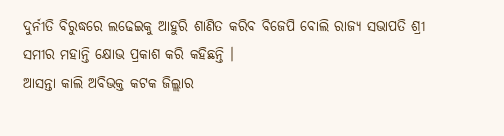ଦୁର୍ନୀତି ବିରୁଦ୍ଧରେ ଲଢେଇକୁ ଆହୁରି ଶାଣିତ କରିବ ବିଜେପି ବୋଲି ରାଜ୍ୟ ସଭାପତି ଶ୍ରୀ ସମୀର ମହାନ୍ତି କ୍ଷୋଭ ପ୍ରକାଶ କରି କହିଛନ୍ତି ।
ଆସନ୍ତା କାଲି ଅବିଭକ୍ତ କଟକ ଜିଲ୍ଲାର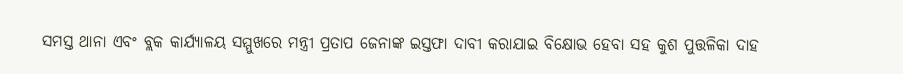ସମସ୍ତ ଥାନା ଏବଂ ବ୍ଲକ କାର୍ଯ୍ୟାଳୟ ସମ୍ମୁଖରେ ମନ୍ତ୍ରୀ ପ୍ରତାପ ଜେନାଙ୍କ ଇସ୍ତଫା ଦାବୀ କରାଯାଇ ବିକ୍ଷୋଭ ହେବା ସହ କୁଶ ପୁତ୍ତଳିକା ଦାହ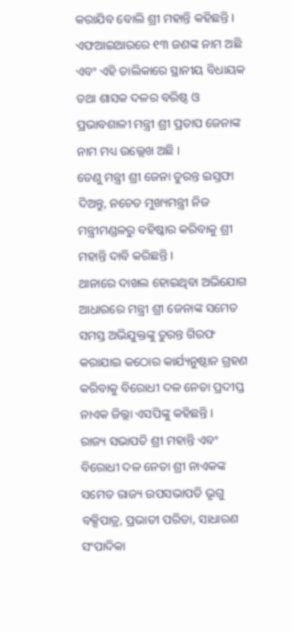କରାଯିବ ବୋଲି ଶ୍ରୀ ମହାନ୍ତି କହିଛନ୍ତି ।
ଏଫଆଇଆରରେ ୧୩ ଜଣଙ୍କ ନାମ ଅଛି ଏବଂ ଏହି ତାଲିକାରେ ସ୍ଥାନୀୟ ବିଧାୟକ ତଥା ଶାସକ ଦଳର ବରିଷ୍ଠ ଓ ପ୍ରଭାବଶାଳୀ ମନ୍ତ୍ରୀ ଶ୍ରୀ ପ୍ରତାପ ଜେନାଙ୍କ ନାମ ମଧ୍ୟ ଉଲ୍ଲେଖ ଅଛି ।
ତେଣୁ ମନ୍ତ୍ରୀ ଶ୍ରୀ ଜେନା ତୁରନ୍ତ ଇସ୍ତଫା ଦିଅନ୍ତୁ, ନଚେତ ମୁଖ୍ୟମନ୍ତ୍ରୀ ନିଜ ମନ୍ତ୍ରୀମଣ୍ଡଳରୁ ବହିଷ୍କାର କରିବାକୁ ଶ୍ରୀ ମହାନ୍ତି ଦାବି କରିଛନ୍ତି ।
ଥାନାରେ ଦାଖଲ ହୋଇଥିବା ଅଭିଯୋଗ ଆଧାରରେ ମନ୍ତ୍ରୀ ଶ୍ରୀ ଜେନାଙ୍କ ସମେତ ସମସ୍ତ ଅଭିଯୁକ୍ତଙ୍କୁ ତୁରନ୍ତ ଗିରଫ କରାଯାଇ କଠୋର କାର୍ଯ୍ୟନୁଷ୍ଠାନ ଗ୍ରହଣ କରିବାକୁ ବିରୋଧୀ ଦଳ ନେତା ପ୍ରଦୀପ୍ତ ନାଏକ ଜିଲ୍ଲା ଏସପିଙ୍କୁ କହିଛନ୍ତି ।
ରାଜ୍ୟ ସଭାପତି ଶ୍ରୀ ମହାନ୍ତି ଏବଂ ବିରୋଧୀ ଦଳ ନେତା ଶ୍ରୀ ନାଏକଙ୍କ ସମେତ ରାଜ୍ୟ ଉପସଭାପତି ଭୃଗୁ ବକ୍ସିପାତ୍ର, ପ୍ରଭାତୀ ପରିଡା, ସାଧାରଣ ସଂପାଦିକା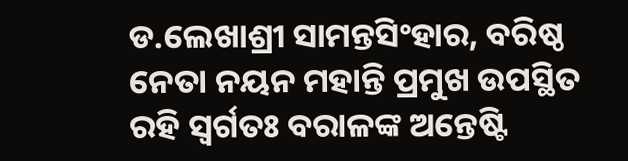ଡ.ଲେଖାଶ୍ରୀ ସାମନ୍ତସିଂହାର, ବରିଷ୍ଠ ନେତା ନୟନ ମହାନ୍ତି ପ୍ରମୁଖ ଉପସ୍ଥିତ ରହି ସ୍ୱର୍ଗତଃ ବରାଳଙ୍କ ଅନ୍ତେଷ୍ଟି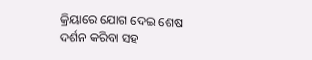କ୍ରିୟାରେ ଯୋଗ ଦେଇ ଶେଷ ଦର୍ଶନ କରିବା ସହ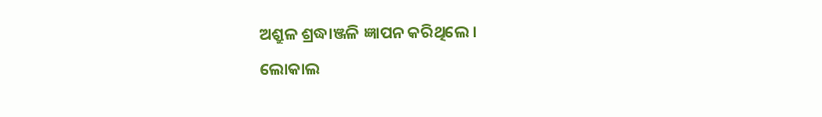ଅଶ୍ରୁଳ ଶ୍ରଦ୍ଧାଞ୍ଜଳି ଜ୍ଞାପନ କରିଥିଲେ ।
ଲୋକାଲ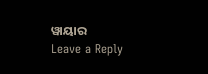ୱାୟାର
Leave a Reply